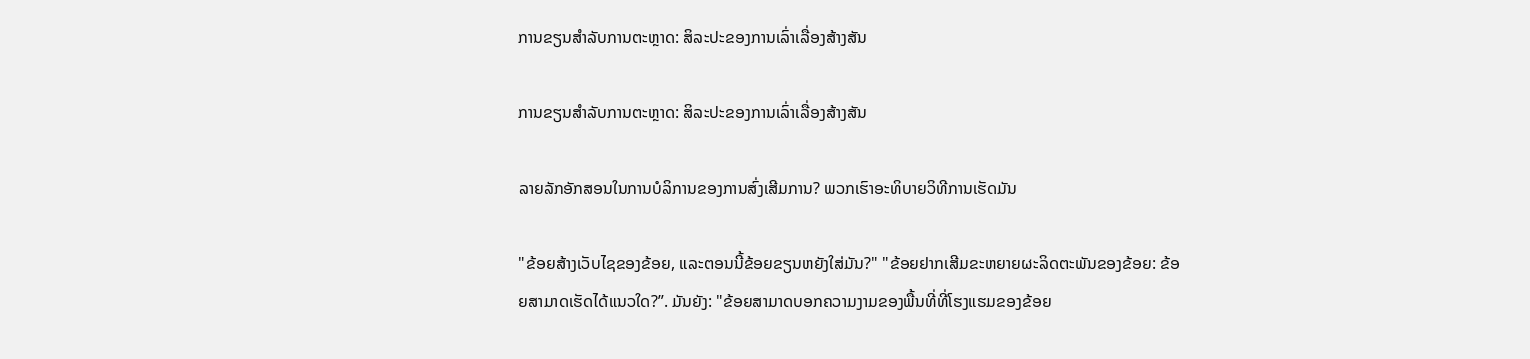ການຂຽນສໍາລັບການຕະຫຼາດ: ສິລະປະຂອງການເລົ່າເລື່ອງສ້າງສັນ

ການຂຽນສໍາລັບການຕະຫຼາດ: ສິລະປະຂອງການເລົ່າເລື່ອງສ້າງສັນ

ລາຍລັກອັກສອນໃນການບໍລິການຂອງການສົ່ງເສີມການ? ພວກເຮົາອະທິບາຍວິທີການເຮັດມັນ

"ຂ້ອຍສ້າງເວັບໄຊຂອງຂ້ອຍ, ແລະຕອນນີ້ຂ້ອຍຂຽນຫຍັງໃສ່ມັນ?" "ຂ້ອຍຢາກເສີມຂະຫຍາຍຜະລິດຕະພັນຂອງຂ້ອຍ: ຂ້ອຍສາມາດເຮັດໄດ້ແນວໃດ?”. ມັນຍັງ: "ຂ້ອຍສາມາດບອກຄວາມງາມຂອງພື້ນທີ່ທີ່ໂຮງແຮມຂອງຂ້ອຍ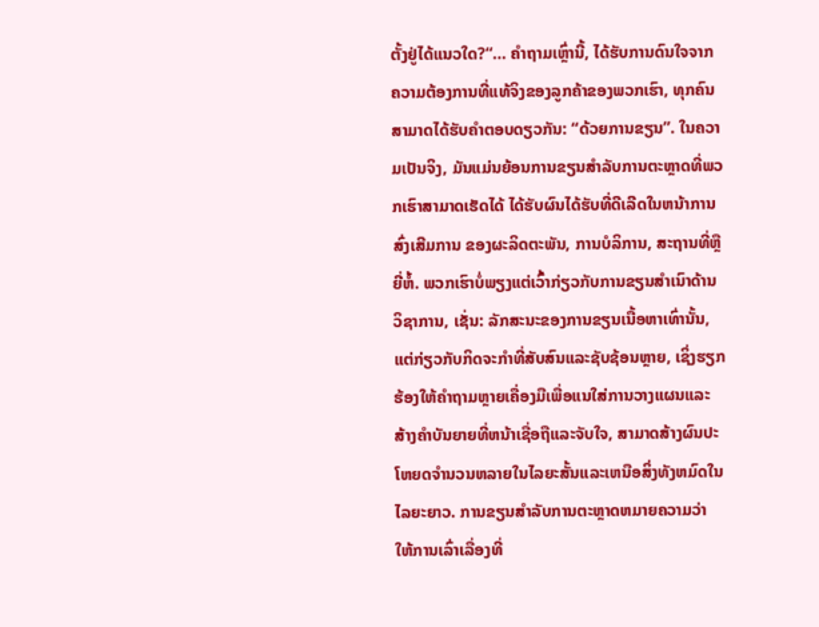ຕັ້ງຢູ່ໄດ້ແນວໃດ?“… ຄໍາຖາມເຫຼົ່ານີ້, ໄດ້ຮັບການດົນໃຈຈາກຄວາມຕ້ອງການທີ່ແທ້ຈິງຂອງລູກຄ້າຂອງພວກເຮົາ, ທຸກຄົນສາມາດໄດ້ຮັບຄໍາຕອບດຽວກັນ: “ດ້ວຍການຂຽນ”. ໃນຄວາມເປັນຈິງ, ມັນແມ່ນຍ້ອນການຂຽນສໍາລັບການຕະຫຼາດທີ່ພວກເຮົາສາມາດເຮັດໄດ້ ໄດ້ຮັບຜົນໄດ້ຮັບທີ່ດີເລີດໃນຫນ້າການສົ່ງເສີມການ ຂອງຜະລິດຕະພັນ, ການບໍລິການ, ສະຖານທີ່ຫຼືຍີ່ຫໍ້. ພວກເຮົາບໍ່ພຽງແຕ່ເວົ້າກ່ຽວກັບການຂຽນສໍາເນົາດ້ານວິຊາການ, ເຊັ່ນ: ລັກສະນະຂອງການຂຽນເນື້ອຫາເທົ່ານັ້ນ, ແຕ່ກ່ຽວກັບກິດຈະກໍາທີ່ສັບສົນແລະຊັບຊ້ອນຫຼາຍ, ເຊິ່ງຮຽກຮ້ອງໃຫ້ຄໍາຖາມຫຼາຍເຄື່ອງມືເພື່ອແນໃສ່ການວາງແຜນແລະສ້າງຄໍາບັນຍາຍທີ່ຫນ້າເຊື່ອຖືແລະຈັບໃຈ, ສາມາດສ້າງຜົນປະໂຫຍດຈໍານວນຫລາຍໃນໄລຍະສັ້ນແລະເຫນືອສິ່ງທັງຫມົດໃນໄລຍະຍາວ. ການຂຽນສໍາລັບການຕະຫຼາດຫມາຍຄວາມວ່າ ໃຫ້ການເລົ່າເລື່ອງທີ່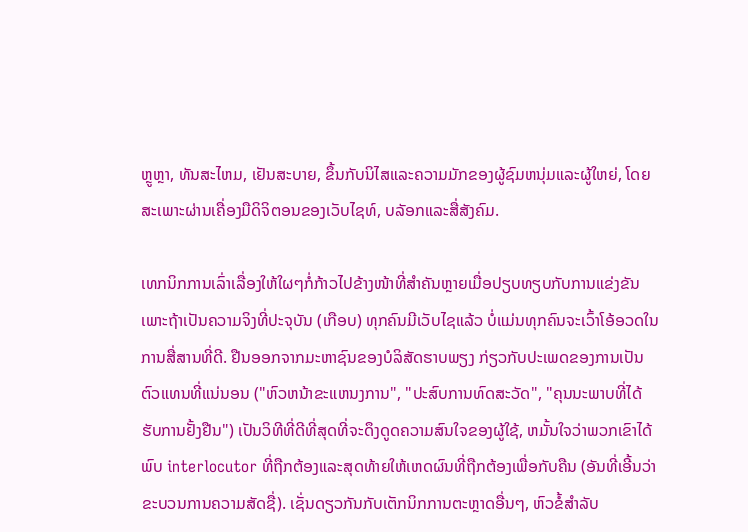ຫຼູຫຼາ, ທັນສະໄຫມ, ເຢັນສະບາຍ, ຂຶ້ນກັບນິໄສແລະຄວາມມັກຂອງຜູ້ຊົມຫນຸ່ມແລະຜູ້ໃຫຍ່, ໂດຍສະເພາະຜ່ານເຄື່ອງມືດິຈິຕອນຂອງເວັບໄຊທ໌, ບລັອກແລະສື່ສັງຄົມ.

ເທກນິກການເລົ່າເລື່ອງໃຫ້ໃຜໆກໍ່ກ້າວໄປຂ້າງໜ້າທີ່ສຳຄັນຫຼາຍເມື່ອປຽບທຽບກັບການແຂ່ງຂັນ ເພາະຖ້າເປັນຄວາມຈິງທີ່ປະຈຸບັນ (ເກືອບ) ທຸກຄົນມີເວັບໄຊແລ້ວ ບໍ່ແມ່ນທຸກຄົນຈະເວົ້າໂອ້ອວດໃນການສື່ສານທີ່ດີ. ຢືນອອກຈາກມະຫາຊົນຂອງບໍລິສັດຮາບພຽງ ກ່ຽວກັບປະເພດຂອງການເປັນຕົວແທນທີ່ແນ່ນອນ ("ຫົວຫນ້າຂະແຫນງການ", "ປະສົບການທົດສະວັດ", "ຄຸນນະພາບທີ່ໄດ້ຮັບການຢັ້ງຢືນ") ເປັນວິທີທີ່ດີທີ່ສຸດທີ່ຈະດຶງດູດຄວາມສົນໃຈຂອງຜູ້ໃຊ້, ຫມັ້ນໃຈວ່າພວກເຂົາໄດ້ພົບ interlocutor ທີ່ຖືກຕ້ອງແລະສຸດທ້າຍໃຫ້ເຫດຜົນທີ່ຖືກຕ້ອງເພື່ອກັບຄືນ (ອັນທີ່ເອີ້ນວ່າຂະບວນການຄວາມສັດຊື່). ເຊັ່ນດຽວກັນກັບເຕັກນິກການຕະຫຼາດອື່ນໆ, ຫົວຂໍ້ສໍາລັບ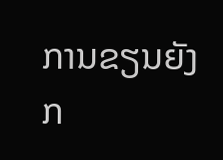ການຂຽນຍັງກ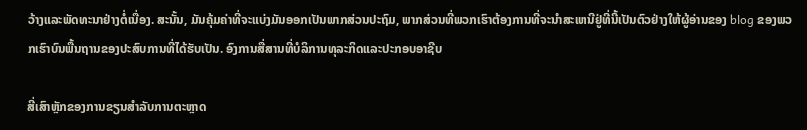ວ້າງແລະພັດທະນາຢ່າງຕໍ່ເນື່ອງ. ສະນັ້ນ, ມັນຄຸ້ມຄ່າທີ່ຈະແບ່ງມັນອອກເປັນພາກສ່ວນປະຖົມ, ພາກສ່ວນທີ່ພວກເຮົາຕ້ອງການທີ່ຈະນໍາສະເຫນີຢູ່ທີ່ນີ້ເປັນຕົວຢ່າງໃຫ້ຜູ້ອ່ານຂອງ blog ຂອງພວກເຮົາບົນພື້ນຖານຂອງປະສົບການທີ່ໄດ້ຮັບເປັນ. ອົງການສື່ສານທີ່ບໍລິການທຸລະກິດແລະປະກອບອາຊີບ

ສີ່ເສົາຫຼັກຂອງການຂຽນສໍາລັບການຕະຫຼາດ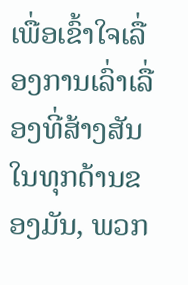ເພື່ອເຂົ້າໃຈເລື່ອງການເລົ່າເລື່ອງທີ່ສ້າງສັນໃນທຸກດ້ານຂອງມັນ, ພວກ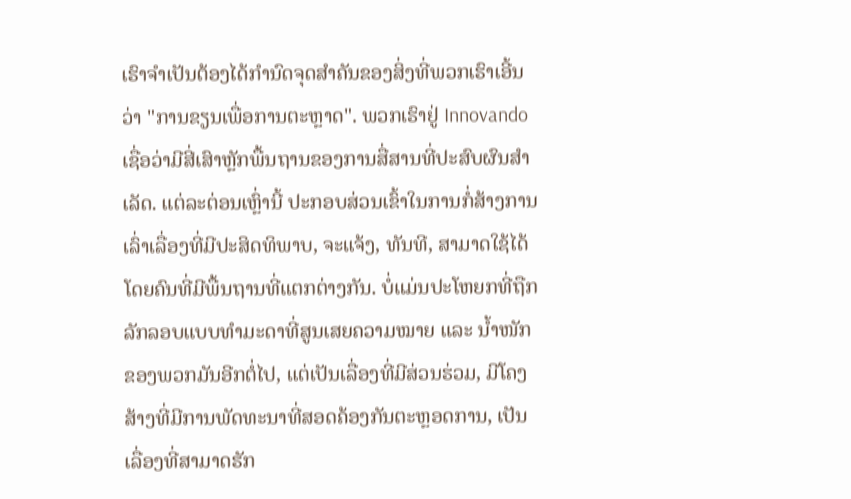ເຮົາຈໍາເປັນຕ້ອງໄດ້ກໍານົດຈຸດສໍາຄັນຂອງສິ່ງທີ່ພວກເຮົາເອີ້ນວ່າ "ການຂຽນເພື່ອການຕະຫຼາດ". ພວກເຮົາຢູ່ Innovando ເຊື່ອວ່າມີສີ່ເສົາຫຼັກພື້ນຖານຂອງການສື່ສານທີ່ປະສົບຜົນສໍາເລັດ. ແຕ່ລະຕ່ອນເຫຼົ່ານີ້ ປະກອບສ່ວນເຂົ້າໃນການກໍ່ສ້າງການເລົ່າເລື່ອງທີ່ມີປະສິດທິພາບ, ຈະແຈ້ງ, ທັນທີ, ສາມາດໃຊ້ໄດ້ໂດຍຄົນທີ່ມີພື້ນຖານທີ່ແຕກຕ່າງກັນ. ບໍ່ແມ່ນປະໂຫຍກທີ່ຖືກລັກລອບແບບທຳມະດາທີ່ສູນເສຍຄວາມໝາຍ ແລະ ນ້ຳໜັກຂອງພວກມັນອີກຕໍ່ໄປ, ແຕ່ເປັນເລື່ອງທີ່ມີສ່ວນຮ່ວມ, ມີໂຄງສ້າງທີ່ມີການພັດທະນາທີ່ສອດຄ້ອງກັນຕະຫຼອດການ, ເປັນເລື່ອງທີ່ສາມາດຮັກ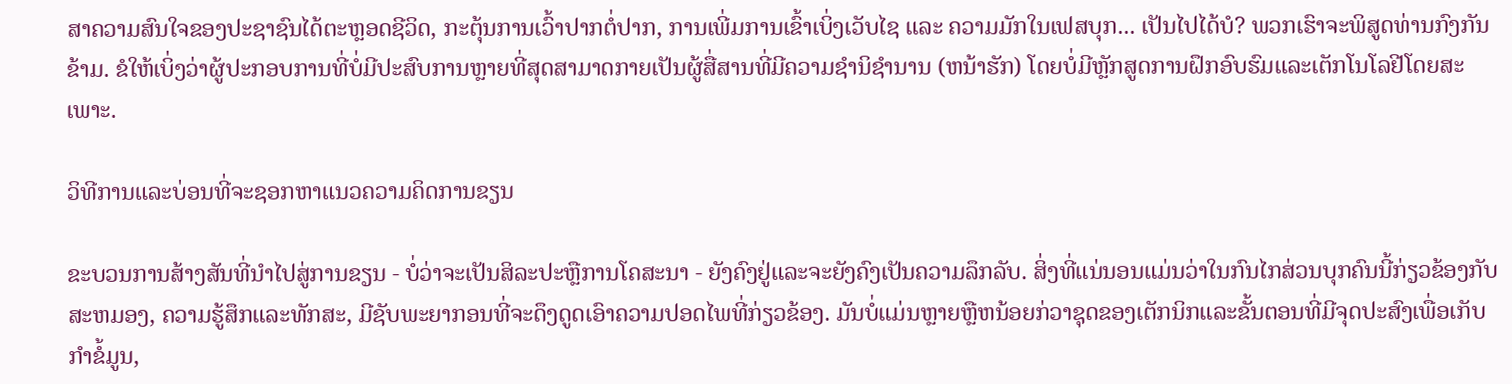ສາຄວາມສົນໃຈຂອງປະຊາຊົນໄດ້ຕະຫຼອດຊີວິດ, ກະຕຸ້ນການເວົ້າປາກຕໍ່ປາກ, ການເພີ່ມການເຂົ້າເບິ່ງເວັບໄຊ ແລະ ຄວາມມັກໃນເຟສບຸກ... ເປັນໄປໄດ້ບໍ? ພວກເຮົາຈະພິສູດທ່ານກົງກັນຂ້າມ. ຂໍໃຫ້ເບິ່ງວ່າຜູ້ປະກອບການທີ່ບໍ່ມີປະສົບການຫຼາຍທີ່ສຸດສາມາດກາຍເປັນຜູ້ສື່ສານທີ່ມີຄວາມຊໍານິຊໍານານ (ຫນ້າຮັກ) ໂດຍບໍ່ມີຫຼັກສູດການຝຶກອົບຮົມແລະເຕັກໂນໂລຢີໂດຍສະເພາະ.

ວິທີການແລະບ່ອນທີ່ຈະຊອກຫາແນວຄວາມຄິດການຂຽນ

ຂະບວນການສ້າງສັນທີ່ນໍາໄປສູ່ການຂຽນ - ບໍ່ວ່າຈະເປັນສິລະປະຫຼືການໂຄສະນາ - ຍັງຄົງຢູ່ແລະຈະຍັງຄົງເປັນຄວາມລຶກລັບ. ສິ່ງທີ່ແນ່ນອນແມ່ນວ່າໃນກົນໄກສ່ວນບຸກຄົນນີ້ກ່ຽວຂ້ອງກັບສະຫມອງ, ຄວາມຮູ້ສຶກແລະທັກສະ, ມີຊັບພະຍາກອນທີ່ຈະດຶງດູດເອົາຄວາມປອດໄພທີ່ກ່ຽວຂ້ອງ. ມັນບໍ່ແມ່ນຫຼາຍຫຼືຫນ້ອຍກ່ວາຊຸດຂອງເຕັກນິກແລະຂັ້ນຕອນທີ່ມີຈຸດປະສົງເພື່ອເກັບກໍາຂໍ້ມູນ,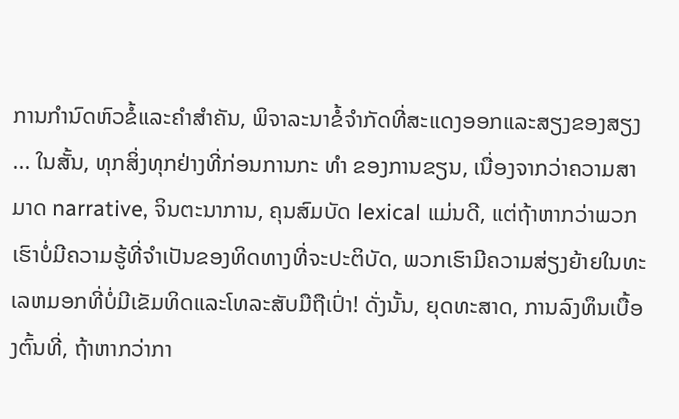ການກໍານົດຫົວຂໍ້ແລະຄໍາສໍາຄັນ, ພິຈາລະນາຂໍ້ຈໍາກັດທີ່ສະແດງອອກແລະສຽງຂອງສຽງ ... ໃນສັ້ນ, ທຸກສິ່ງທຸກຢ່າງທີ່ກ່ອນການກະ ທຳ ຂອງການຂຽນ, ເນື່ອງຈາກວ່າຄວາມສາມາດ narrative, ຈິນຕະນາການ, ຄຸນສົມບັດ lexical ແມ່ນດີ, ແຕ່ຖ້າຫາກວ່າພວກເຮົາບໍ່ມີຄວາມຮູ້ທີ່ຈໍາເປັນຂອງທິດທາງທີ່ຈະປະຕິບັດ, ພວກເຮົາມີຄວາມສ່ຽງຍ້າຍໃນທະເລຫມອກທີ່ບໍ່ມີເຂັມທິດແລະໂທລະສັບມືຖືເປົ່າ! ດັ່ງນັ້ນ, ຍຸດທະສາດ, ການລົງທຶນເບື້ອງຕົ້ນທີ່, ຖ້າຫາກວ່າກາ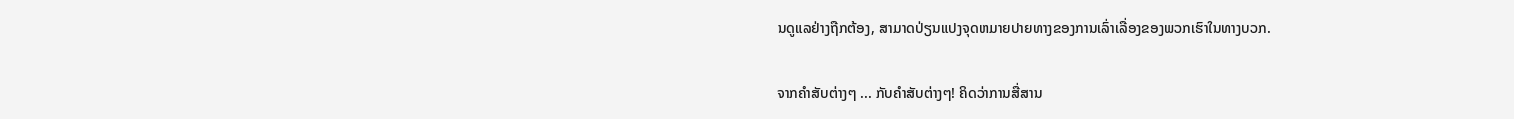ນດູແລຢ່າງຖືກຕ້ອງ, ສາມາດປ່ຽນແປງຈຸດຫມາຍປາຍທາງຂອງການເລົ່າເລື່ອງຂອງພວກເຮົາໃນທາງບວກ.

ຈາກຄໍາສັບຕ່າງໆ ... ກັບຄໍາສັບຕ່າງໆ! ຄິດວ່າການສື່ສານ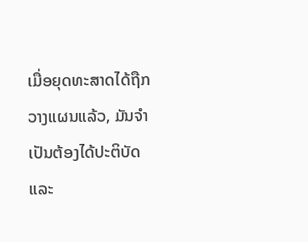ເມື່ອຍຸດທະສາດໄດ້ຖືກວາງແຜນແລ້ວ, ມັນຈໍາເປັນຕ້ອງໄດ້ປະຕິບັດແລະ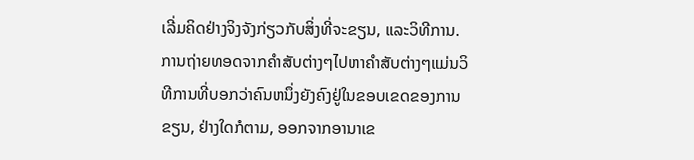ເລີ່ມຄິດຢ່າງຈິງຈັງກ່ຽວກັບສິ່ງທີ່ຈະຂຽນ, ແລະວິທີການ. ການຖ່າຍທອດຈາກຄໍາສັບຕ່າງໆໄປຫາຄໍາສັບຕ່າງໆແມ່ນວິທີການທີ່ບອກວ່າຄົນຫນຶ່ງຍັງຄົງຢູ່ໃນຂອບເຂດຂອງການຂຽນ, ຢ່າງໃດກໍຕາມ, ອອກຈາກອານາເຂ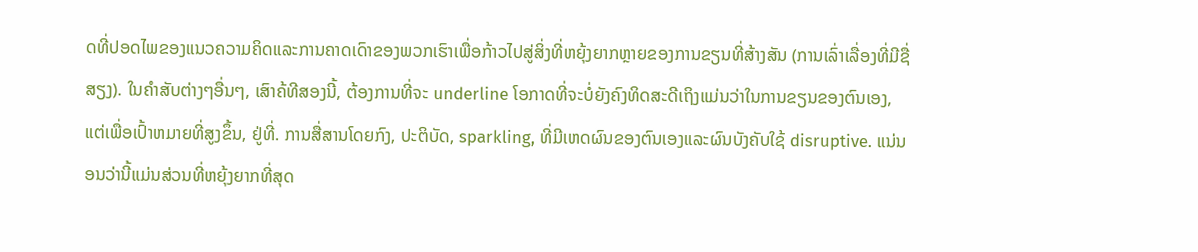ດທີ່ປອດໄພຂອງແນວຄວາມຄິດແລະການຄາດເດົາຂອງພວກເຮົາເພື່ອກ້າວໄປສູ່ສິ່ງທີ່ຫຍຸ້ງຍາກຫຼາຍຂອງການຂຽນທີ່ສ້າງສັນ (ການເລົ່າເລື່ອງທີ່ມີຊື່ສຽງ). ໃນຄໍາສັບຕ່າງໆອື່ນໆ, ເສົາຄ້ທີສອງນີ້, ຕ້ອງການທີ່ຈະ underline ໂອກາດທີ່ຈະບໍ່ຍັງຄົງທິດສະດີເຖິງແມ່ນວ່າໃນການຂຽນຂອງຕົນເອງ, ແຕ່ເພື່ອເປົ້າຫມາຍທີ່ສູງຂຶ້ນ, ຢູ່ທີ່. ການສື່ສານໂດຍກົງ, ປະຕິບັດ, sparkling, ທີ່ມີເຫດຜົນຂອງຕົນເອງແລະຜົນບັງຄັບໃຊ້ disruptive. ແນ່ນອນວ່ານີ້ແມ່ນສ່ວນທີ່ຫຍຸ້ງຍາກທີ່ສຸດ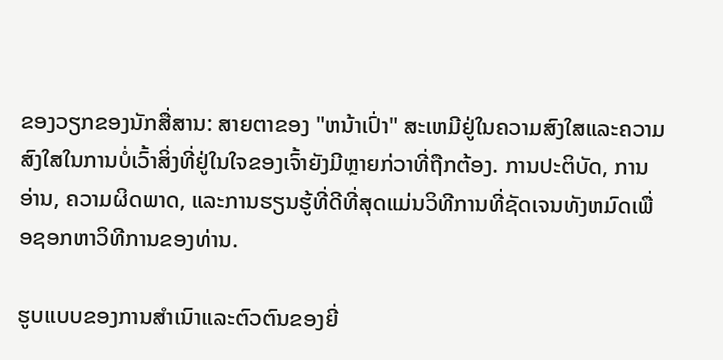ຂອງວຽກຂອງນັກສື່ສານ: ສາຍຕາຂອງ "ຫນ້າເປົ່າ" ສະເຫມີຢູ່ໃນຄວາມສົງໃສແລະຄວາມສົງໃສໃນການບໍ່ເວົ້າສິ່ງທີ່ຢູ່ໃນໃຈຂອງເຈົ້າຍັງມີຫຼາຍກ່ວາທີ່ຖືກຕ້ອງ. ການປະຕິບັດ, ການອ່ານ, ຄວາມຜິດພາດ, ແລະການຮຽນຮູ້ທີ່ດີທີ່ສຸດແມ່ນວິທີການທີ່ຊັດເຈນທັງຫມົດເພື່ອຊອກຫາວິທີການຂອງທ່ານ.

ຮູບແບບຂອງການສໍາເນົາແລະຕົວຕົນຂອງຍີ່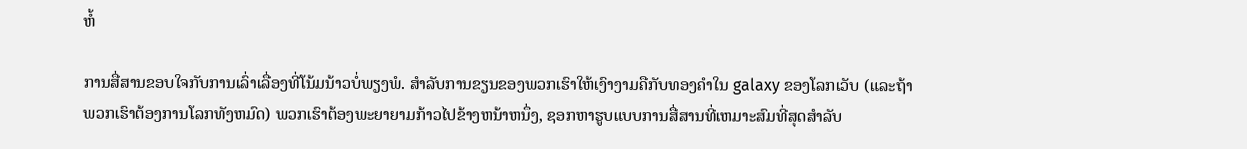ຫໍ້

ການສື່ສານຂອບໃຈກັບການເລົ່າເລື່ອງທີ່ໂນ້ມນ້າວບໍ່ພຽງພໍ. ສໍາລັບການຂຽນຂອງພວກເຮົາໃຫ້ເງົາງາມຄືກັບທອງຄໍາໃນ galaxy ຂອງໂລກເວັບ (ແລະຖ້າພວກເຮົາຕ້ອງການໂລກທັງຫມົດ) ພວກເຮົາຕ້ອງພະຍາຍາມກ້າວໄປຂ້າງຫນ້າຫນຶ່ງ, ຊອກຫາຮູບແບບການສື່ສານທີ່ເຫມາະສົມທີ່ສຸດສໍາລັບ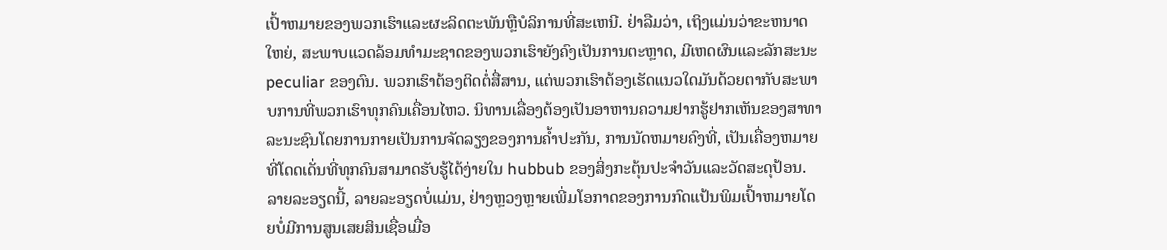ເປົ້າຫມາຍຂອງພວກເຮົາແລະຜະລິດຕະພັນຫຼືບໍລິການທີ່ສະເຫນີ. ຢ່າລືມວ່າ, ເຖິງແມ່ນວ່າຂະຫນາດໃຫຍ່, ສະພາບແວດລ້ອມທໍາມະຊາດຂອງພວກເຮົາຍັງຄົງເປັນການຕະຫຼາດ, ມີເຫດຜົນແລະລັກສະນະ peculiar ຂອງຕົນ. ພວກເຮົາຕ້ອງຕິດຕໍ່ສື່ສານ, ແຕ່ພວກເຮົາຕ້ອງເຮັດແນວໃດມັນດ້ວຍຕາກັບສະພາບການທີ່ພວກເຮົາທຸກຄົນເຄື່ອນໄຫວ. ນິທານເລື່ອງຕ້ອງເປັນອາຫານຄວາມຢາກຮູ້ຢາກເຫັນຂອງສາທາລະນະຊົນໂດຍການກາຍເປັນການຈັດລຽງຂອງການຄໍ້າປະກັນ, ການນັດຫມາຍຄົງທີ່, ເປັນເຄື່ອງຫມາຍທີ່ໂດດເດັ່ນທີ່ທຸກຄົນສາມາດຮັບຮູ້ໄດ້ງ່າຍໃນ hubbub ຂອງສິ່ງກະຕຸ້ນປະຈໍາວັນແລະວັດສະດຸປ້ອນ. ລາຍລະອຽດນີ້, ລາຍລະອຽດບໍ່ແມ່ນ, ຢ່າງຫຼວງຫຼາຍເພີ່ມໂອກາດຂອງການກົດແປ້ນພິມເປົ້າຫມາຍໂດຍບໍ່ມີການສູນເສຍສິນເຊື່ອເມື່ອ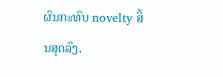ຜົນກະທົບ novelty ສິ້ນສຸດລົງ.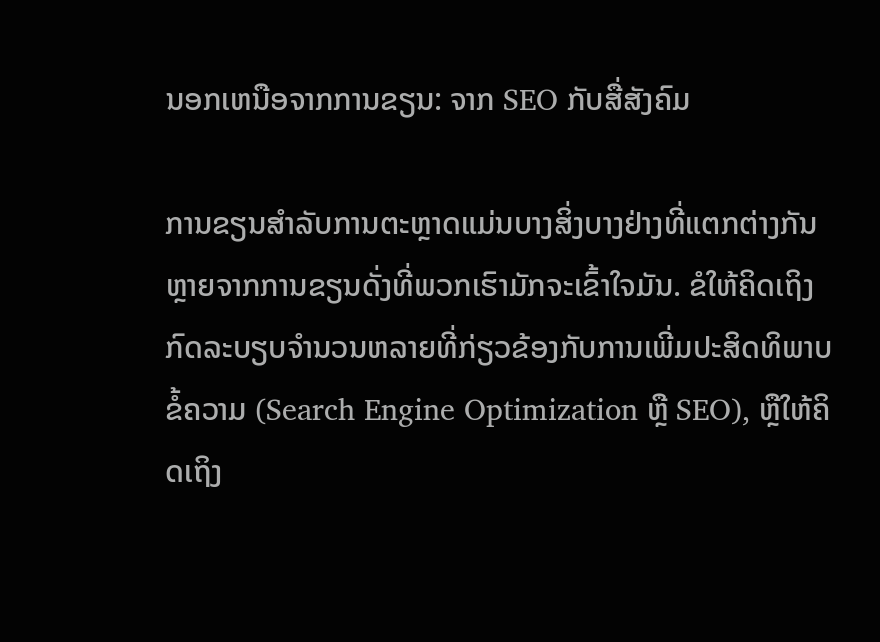ນອກເຫນືອຈາກການຂຽນ: ຈາກ SEO ກັບສື່ສັງຄົມ

ການຂຽນສໍາລັບການຕະຫຼາດແມ່ນບາງສິ່ງບາງຢ່າງທີ່ແຕກຕ່າງກັນຫຼາຍຈາກການຂຽນດັ່ງທີ່ພວກເຮົາມັກຈະເຂົ້າໃຈມັນ. ຂໍໃຫ້ຄິດເຖິງກົດລະບຽບຈໍານວນຫລາຍທີ່ກ່ຽວຂ້ອງກັບການເພີ່ມປະສິດທິພາບຂໍ້ຄວາມ (Search Engine Optimization ຫຼື SEO), ຫຼືໃຫ້ຄິດເຖິງ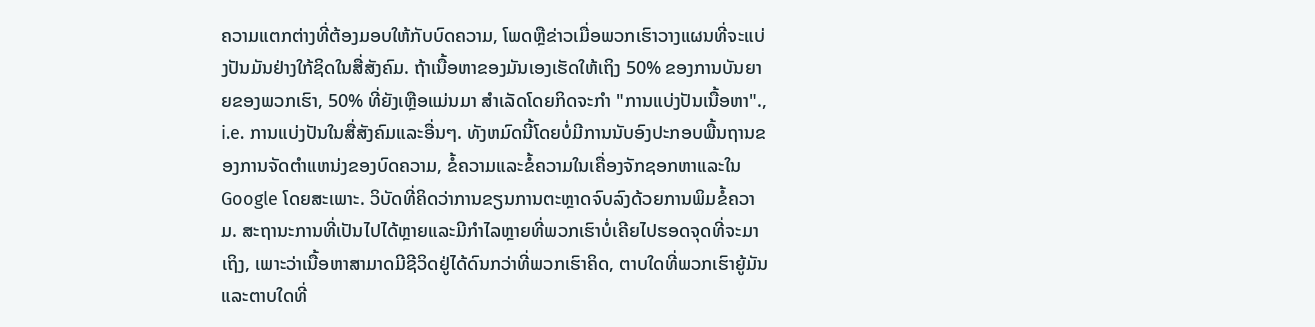ຄວາມແຕກຕ່າງທີ່ຕ້ອງມອບໃຫ້ກັບບົດຄວາມ, ໂພດຫຼືຂ່າວເມື່ອພວກເຮົາວາງແຜນທີ່ຈະແບ່ງປັນມັນຢ່າງໃກ້ຊິດໃນສື່ສັງຄົມ. ຖ້າເນື້ອຫາຂອງມັນເອງເຮັດໃຫ້ເຖິງ 50% ຂອງການບັນຍາຍຂອງພວກເຮົາ, 50% ທີ່ຍັງເຫຼືອແມ່ນມາ ສໍາເລັດໂດຍກິດຈະກໍາ "ການແບ່ງປັນເນື້ອຫາ"., i.e. ການແບ່ງປັນໃນສື່ສັງຄົມແລະອື່ນໆ. ທັງຫມົດນີ້ໂດຍບໍ່ມີການນັບອົງປະກອບພື້ນຖານຂອງການຈັດຕໍາແຫນ່ງຂອງບົດຄວາມ, ຂໍ້ຄວາມແລະຂໍ້ຄວາມໃນເຄື່ອງຈັກຊອກຫາແລະໃນ Google ໂດຍສະເພາະ. ວິບັດທີ່ຄິດວ່າການຂຽນການຕະຫຼາດຈົບລົງດ້ວຍການພິມຂໍ້ຄວາມ. ສະຖານະການທີ່ເປັນໄປໄດ້ຫຼາຍແລະມີກໍາໄລຫຼາຍທີ່ພວກເຮົາບໍ່ເຄີຍໄປຮອດຈຸດທີ່ຈະມາເຖິງ, ເພາະວ່າເນື້ອຫາສາມາດມີຊີວິດຢູ່ໄດ້ດົນກວ່າທີ່ພວກເຮົາຄິດ, ຕາບໃດທີ່ພວກເຮົາຍູ້ມັນແລະຕາບໃດທີ່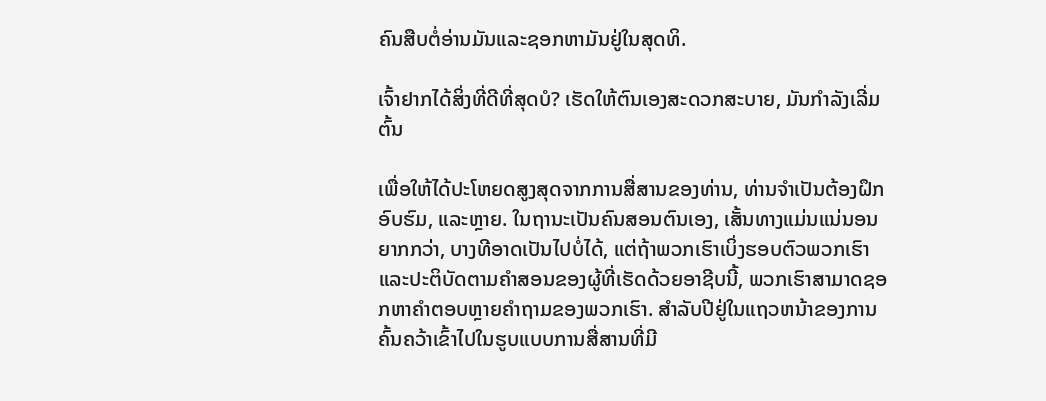ຄົນສືບຕໍ່ອ່ານມັນແລະຊອກຫາມັນຢູ່ໃນສຸດທິ.

ເຈົ້າຢາກໄດ້ສິ່ງທີ່ດີທີ່ສຸດບໍ? ເຮັດໃຫ້ຕົນເອງສະດວກສະບາຍ, ມັນກໍາລັງເລີ່ມຕົ້ນ

ເພື່ອໃຫ້ໄດ້ປະໂຫຍດສູງສຸດຈາກການສື່ສານຂອງທ່ານ, ທ່ານຈໍາເປັນຕ້ອງຝຶກອົບຮົມ, ແລະຫຼາຍ. ໃນຖານະເປັນຄົນສອນຕົນເອງ, ເສັ້ນທາງແມ່ນແນ່ນອນຍາກກວ່າ, ບາງທີອາດເປັນໄປບໍ່ໄດ້, ແຕ່ຖ້າພວກເຮົາເບິ່ງຮອບຕົວພວກເຮົາແລະປະຕິບັດຕາມຄໍາສອນຂອງຜູ້ທີ່ເຮັດດ້ວຍອາຊີບນີ້, ພວກເຮົາສາມາດຊອກຫາຄໍາຕອບຫຼາຍຄໍາຖາມຂອງພວກເຮົາ. ສໍາລັບປີຢູ່ໃນແຖວຫນ້າຂອງການຄົ້ນຄວ້າເຂົ້າໄປໃນຮູບແບບການສື່ສານທີ່ມີ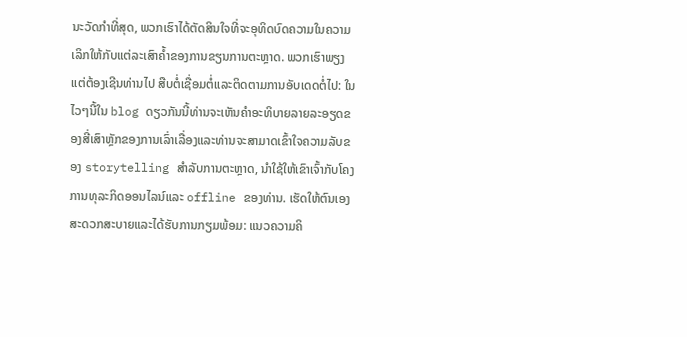ນະວັດກໍາທີ່ສຸດ, ພວກເຮົາໄດ້ຕັດສິນໃຈທີ່ຈະອຸທິດບົດຄວາມໃນຄວາມເລິກໃຫ້ກັບແຕ່ລະເສົາຄ້ຳຂອງການຂຽນການຕະຫຼາດ. ພວກເຮົາພຽງແຕ່ຕ້ອງເຊີນທ່ານໄປ ສືບຕໍ່ເຊື່ອມຕໍ່ແລະຕິດຕາມການອັບເດດຕໍ່ໄປ: ໃນໄວໆນີ້ໃນ blog ດຽວກັນນີ້ທ່ານຈະເຫັນຄໍາອະທິບາຍລາຍລະອຽດຂອງສີ່ເສົາຫຼັກຂອງການເລົ່າເລື່ອງແລະທ່ານຈະສາມາດເຂົ້າໃຈຄວາມລັບຂອງ storytelling ສໍາລັບການຕະຫຼາດ, ນໍາໃຊ້ໃຫ້ເຂົາເຈົ້າກັບໂຄງການທຸລະກິດອອນໄລນ໌ແລະ offline ຂອງທ່ານ. ເຮັດໃຫ້ຕົນເອງສະດວກສະບາຍແລະໄດ້ຮັບການກຽມພ້ອມ: ແນວຄວາມຄິ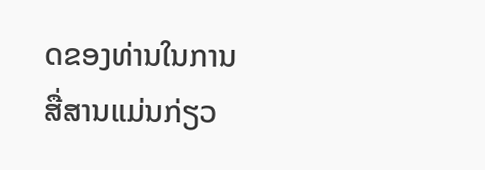ດຂອງທ່ານໃນການສື່ສານແມ່ນກ່ຽວ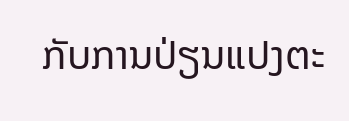ກັບການປ່ຽນແປງຕະ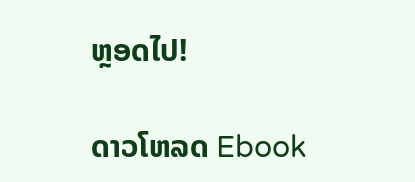ຫຼອດໄປ!

ດາວໂຫລດ Ebook